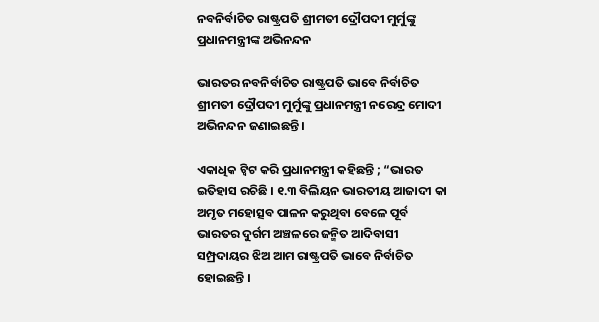ନବନିର୍ବାଚିତ ରାଷ୍ଟ୍ରପତି ଶ୍ରୀମତୀ ଦ୍ରୌପଦୀ ମୁର୍ମୁଙ୍କୁ ପ୍ରଧାନମନ୍ତ୍ରୀଙ୍କ ଅଭିନନ୍ଦନ

ଭାରତର ନବନିର୍ବାଚିତ ରାଷ୍ଟ୍ରପତି ଭାବେ ନିର୍ବାଚିତ ଶ୍ରୀମତୀ ଦ୍ରୌପଦୀ ମୁର୍ମୁଙ୍କୁ ପ୍ରଧାନମନ୍ତ୍ରୀ ନରେନ୍ଦ୍ର ମୋଦୀ ଅଭିନନ୍ଦନ ଜଣାଇଛନ୍ତି ।

ଏକାଧିକ ଟ୍ୱିଟ କରି ପ୍ରଧାନମନ୍ତ୍ରୀ କହିଛନ୍ତି ; “ଭାରତ ଇତିହାସ ରଚିଛି । ୧.୩ ବିଲିୟନ ଭାରତୀୟ ଆଜାଦୀ କା ଅମୃତ ମହୋତ୍ସବ ପାଳନ କରୁଥିବା ବେଳେ ପୂର୍ବ ଭାରତର ଦୁର୍ଗମ ଅଞ୍ଚଳରେ ଜନ୍ମିତ ଆଦିବାସୀ ସମ୍ପ୍ରଦାୟର ଝିଅ ଆମ ରାଷ୍ଟ୍ରପତି ଭାବେ ନିର୍ବାଚିତ ହୋଇଛନ୍ତି ।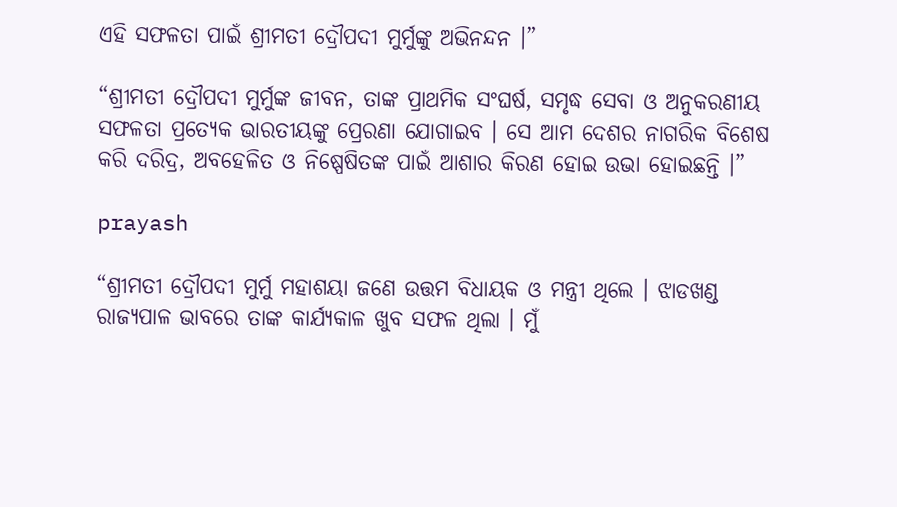ଏହି ସଫଳତା ପାଇଁ ଶ୍ରୀମତୀ ଦ୍ରୌପଦୀ ମୁର୍ମୁଙ୍କୁ ଅଭିନନ୍ଦନ ।”

“ଶ୍ରୀମତୀ ଦ୍ରୌପଦୀ ମୁର୍ମୁଙ୍କ ଜୀବନ, ତାଙ୍କ ପ୍ରାଥମିକ ସଂଘର୍ଷ, ସମୃଦ୍ଧ ସେବା ଓ ଅନୁକରଣୀୟ ସଫଳତା ପ୍ରତ୍ୟେକ ଭାରତୀୟଙ୍କୁ ପ୍ରେରଣା ଯୋଗାଇବ । ସେ ଆମ ଦେଶର ନାଗରିକ ବିଶେଷ କରି ଦରିଦ୍ର, ଅବହେଳିତ ଓ ନିଷ୍ପେଷିତଙ୍କ ପାଇଁ ଆଶାର କିରଣ ହୋଇ ଉଭା ହୋଇଛନ୍ତି ।”

prayash

“ଶ୍ରୀମତୀ ଦ୍ରୌପଦୀ ମୁର୍ମୁ ମହାଶୟା ଜଣେ ଉତ୍ତମ ବିଧାୟକ ଓ ମନ୍ତ୍ରୀ ଥିଲେ । ଝାଡଖଣ୍ଡ ରାଜ୍ୟପାଳ ଭାବରେ ତାଙ୍କ କାର୍ଯ୍ୟକାଳ ଖୁବ ସଫଳ ଥିଲା । ମୁଁ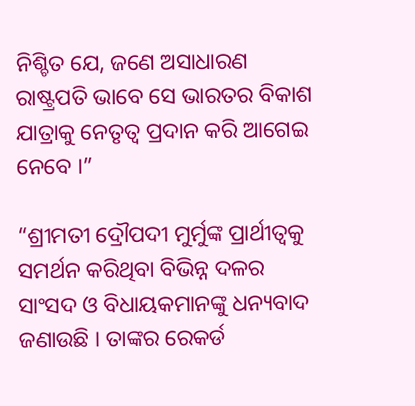ନିଶ୍ଚିତ ଯେ, ଜଣେ ଅସାଧାରଣ ରାଷ୍ଟ୍ରପତି ଭାବେ ସେ ଭାରତର ବିକାଶ ଯାତ୍ରାକୁ ନେତୃତ୍ୱ ପ୍ରଦାନ କରି ଆଗେଇ ନେବେ ।”

“ଶ୍ରୀମତୀ ଦ୍ରୌପଦୀ ମୁର୍ମୁଙ୍କ ପ୍ରାର୍ଥୀତ୍ୱକୁ ସମର୍ଥନ କରିଥିବା ବିଭିନ୍ନ ଦଳର ସାଂସଦ ଓ ବିଧାୟକମାନଙ୍କୁ ଧନ୍ୟବାଦ ଜଣାଉଛି । ତାଙ୍କର ରେକର୍ଡ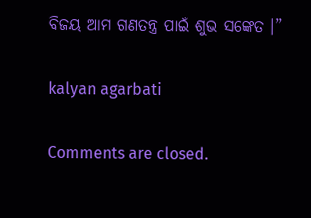ବିଜୟ ଆମ ଗଣତନ୍ତ୍ର ପାଇଁ ଶୁଭ ସଙ୍କେତ ।”

kalyan agarbati

Comments are closed.